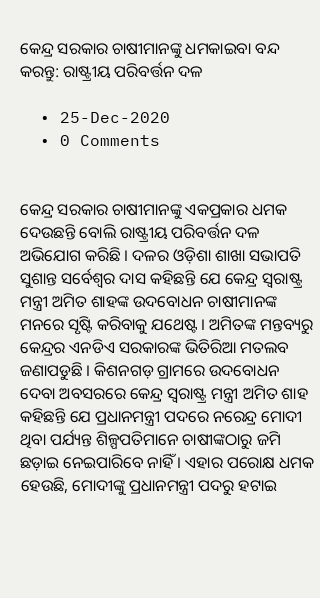କେନ୍ଦ୍ର ସରକାର ଚାଷୀମାନଙ୍କୁ ଧମକାଇବା ବନ୍ଦ କରନ୍ତୁ: ରାଷ୍ଟ୍ରୀୟ ପରିବର୍ତ୍ତନ ଦଳ

  • 25-Dec-2020
  • 0 Comments


କେନ୍ଦ୍ର ସରକାର ଚାଷୀମାନଙ୍କୁ ଏକପ୍ରକାର ଧମକ ଦେଉଛନ୍ତି ବୋଲି ରାଷ୍ଟ୍ରୀୟ ପରିବର୍ତ୍ତନ ଦଳ ଅଭିଯୋଗ କରିଛି । ଦଳର ଓଡ଼ିଶା ଶାଖା ସଭାପତି ସୁଶାନ୍ତ ସର୍ବେଶ୍ୱର ଦାସ କହିଛନ୍ତି ଯେ କେନ୍ଦ୍ର ସ୍ୱରାଷ୍ଟ୍ର ମନ୍ତ୍ରୀ ଅମିତ ଶାହଙ୍କ ଉଦବୋଧନ ଚାଷୀମାନଙ୍କ ମନରେ ସୃଷ୍ଟି କରିବାକୁ ଯଥେଷ୍ଟ । ଅମିତଙ୍କ ମନ୍ତବ୍ୟରୁ କେନ୍ଦ୍ରର ଏନଡିଏ ସରକାରଙ୍କ ଭିତିରିଆ ମତଲବ ଜଣାପଡୁଛି । କିଶନଗଡ଼ ଗ୍ରାମରେ ଉଦବୋଧନ ଦେବା ଅବସରରେ କେନ୍ଦ୍ର ସ୍ୱରାଷ୍ଟ୍ର ମନ୍ତ୍ରୀ ଅମିତ ଶାହ କହିଛନ୍ତି ଯେ ପ୍ରଧାନମନ୍ତ୍ରୀ ପଦରେ ନରେନ୍ଦ୍ର ମୋଦୀ ଥିବା ପର୍ଯ୍ୟନ୍ତ ଶିଳ୍ପପତିମାନେ ଚାଷୀଙ୍କଠାରୁ ଜମି ଛଡ଼ାଇ ନେଇପାରିବେ ନାହିଁ । ଏହାର ପରୋକ୍ଷ ଧମକ ହେଉଛି, ମୋଦୀଙ୍କୁ ପ୍ରଧାନମନ୍ତ୍ରୀ ପଦରୁ ହଟାଇ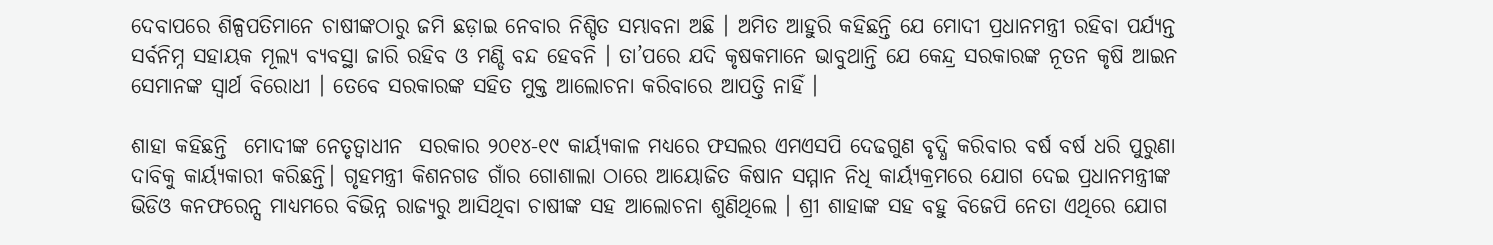ଦେବାପରେ ଶିଳ୍ପପତିମାନେ ଚାଷୀଙ୍କଠାରୁ ଜମି ଛଡ଼ାଇ ନେବାର ନିଶ୍ଚିତ ସମ୍ଭାବନା ଅଛି । ଅମିତ ଆହୁରି କହିଛନ୍ତି ଯେ ମୋଦୀ ପ୍ରଧାନମନ୍ତ୍ରୀ ରହିବା ପର୍ଯ୍ୟନ୍ତ ସର୍ବନିମ୍ନ ସହାୟକ ମୂଲ୍ୟ ବ୍ୟବସ୍ଥା ଜାରି ରହିବ ଓ ମଣ୍ଡି ବନ୍ଦ ହେବନି । ତା’ପରେ ଯଦି କୃଷକମାନେ ଭାବୁଥାନ୍ତି ଯେ କେନ୍ଦ୍ର ସରକାରଙ୍କ ନୂତନ କୃଷି ଆଇନ ସେମାନଙ୍କ ସ୍ୱାର୍ଥ ବିରୋଧୀ । ତେବେ ସରକାରଙ୍କ ସହିତ ମୁକ୍ତ ଆଲୋଚନା କରିବାରେ ଆପତ୍ତି ନାହିଁ ।

ଶାହା କହିଛନ୍ତି  ମୋଦୀଙ୍କ ନେତୃତ୍ୱାଧୀନ  ସରକାର ୨୦୧୪-୧୯ କାର୍ୟ୍ୟକାଳ ମଧ୍ୟରେ ଫସଲର ଏମଏସପି ଦେଢଗୁଣ ବୃଦ୍ଧି କରିବାର ବର୍ଷ ବର୍ଷ ଧରି ପୁରୁଣା ଦାବିକୁ କାର୍ୟ୍ୟକାରୀ କରିଛନ୍ତି। ଗୃହମନ୍ତ୍ରୀ କିଶନଗଡ ଗାଁର ଗୋଶାଲା ଠାରେ ଆୟୋଜିତ କିଷାନ ସମ୍ମାନ ନିଧି କାର୍ୟ୍ୟକ୍ରମରେ ଯୋଗ ଦେଇ ପ୍ରଧାନମନ୍ତ୍ରୀଙ୍କ ଭିଡିଓ କନଫରେନ୍ସ ମାଧ୍ୟମରେ ବିଭିନ୍ନ ରାଜ୍ୟରୁ ଆସିଥିବା ଚାଷୀଙ୍କ ସହ ଆଲୋଚନା ଶୁଣିଥିଲେ । ଶ୍ରୀ ଶାହାଙ୍କ ସହ ବହୁ ବିଜେପି ନେତା ଏଥିରେ ଯୋଗ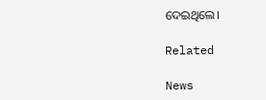ଦେଇଥିଲେ।

Related

News